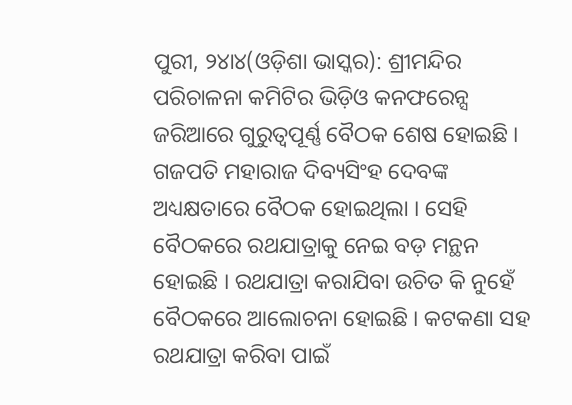ପୁରୀ, ୨୪ା୪(ଓଡ଼ିଶା ଭାସ୍କର): ଶ୍ରୀମନ୍ଦିର ପରିଚାଳନା କମିଟିର ଭିଡ଼ିଓ କନଫରେନ୍ସ ଜରିଆରେ ଗୁରୁତ୍ୱପୂର୍ଣ୍ଣ ବୈଠକ ଶେଷ ହୋଇଛି । ଗଜପତି ମହାରାଜ ଦିବ୍ୟସିଂହ ଦେବଙ୍କ ଅଧ୍ୟକ୍ଷତାରେ ବୈଠକ ହୋଇଥିଲା । ସେହି ବୈଠକରେ ରଥଯାତ୍ରାକୁ ନେଇ ବଡ଼ ମନ୍ଥନ ହୋଇଛି । ରଥଯାତ୍ରା କରାଯିବା ଉଚିତ କି ନୁହେଁ ବୈଠକରେ ଆଲୋଚନା ହୋଇଛି । କଟକଣା ସହ ରଥଯାତ୍ରା କରିବା ପାଇଁ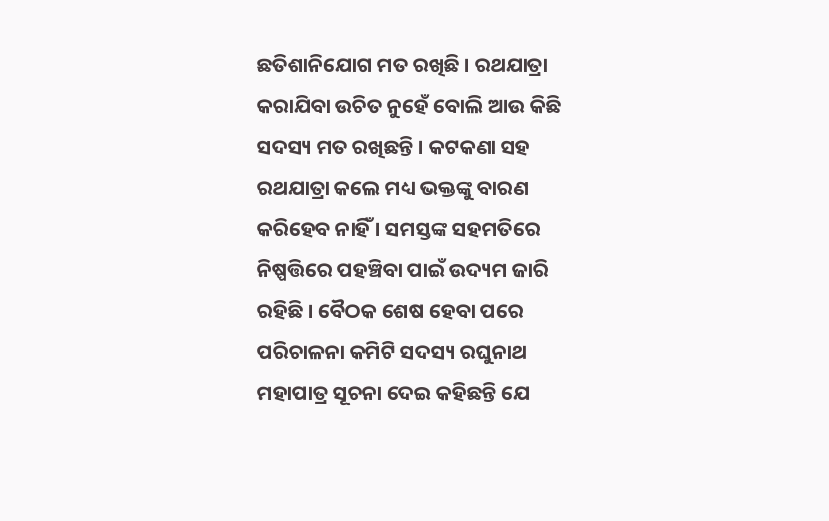ଛତିଶାନିଯୋଗ ମତ ରଖିଛି । ରଥଯାତ୍ରା କରାଯିବା ଉଚିତ ନୁହେଁ ବୋଲି ଆଉ କିଛି ସଦସ୍ୟ ମତ ରଖିଛନ୍ତି । କଟକଣା ସହ ରଥଯାତ୍ରା କଲେ ମଧ୍ୟ ଭକ୍ତଙ୍କୁ ବାରଣ କରିହେବ ନାହିଁ । ସମସ୍ତଙ୍କ ସହମତିରେ ନିଷ୍ପତ୍ତିରେ ପହଞ୍ଚିବା ପାଇଁ ଉଦ୍ୟମ ଜାରି ରହିଛି । ବୈଠକ ଶେଷ ହେବା ପରେ ପରିଚାଳନା କମିଟି ସଦସ୍ୟ ରଘୁନାଥ ମହାପାତ୍ର ସୂଚନା ଦେଇ କହିଛନ୍ତି ଯେ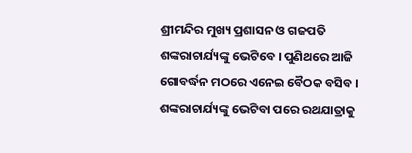ଶ୍ରୀମନ୍ଦିର ମୁଖ୍ୟ ପ୍ରଶାସନ ଓ ଗଜପତି ଶଙ୍କରାଚାର୍ଯ୍ୟଙ୍କୁ ଭେଟିବେ । ପୁଣିଥରେ ଆଜି ଗୋବର୍ଦ୍ଧନ ମଠରେ ଏନେଇ ବୈଠକ ବସିବ । ଶଙ୍କରାଚାର୍ଯ୍ୟଙ୍କୁ ଭେଟିବା ପରେ ରଥଯାତ୍ରାକୁ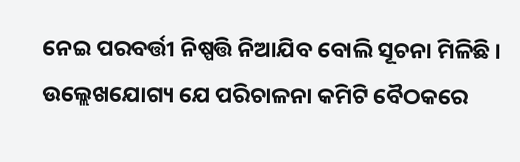ନେଇ ପରବର୍ତ୍ତୀ ନିଷ୍ପତ୍ତି ନିଆଯିବ ବୋଲି ସୂଚନା ମିଳିଛି ।
ଉଲ୍ଲେଖଯୋଗ୍ୟ ଯେ ପରିଚାଳନା କମିଟି ବୈଠକରେ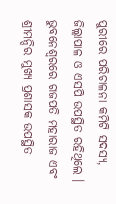ପୁରୀରେ ପରିଚାଳନା କମିଟି ସଦସ୍ୟ, ଜିଲ୍ଲାପାଳ ଓ ଏସପି ଉପସ୍ଥିତ ରହିଥିଲେ । ଭୁବନେଶ୍ୱରରେ ଗଜପତି ମହାରାଜ ଏବଂ ଶ୍ରୀମନ୍ଦିର ମୁଖ୍ୟ ପ୍ରଶାସକ ଉପସ୍ଥିତ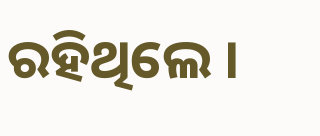ରହିଥିଲେ ।